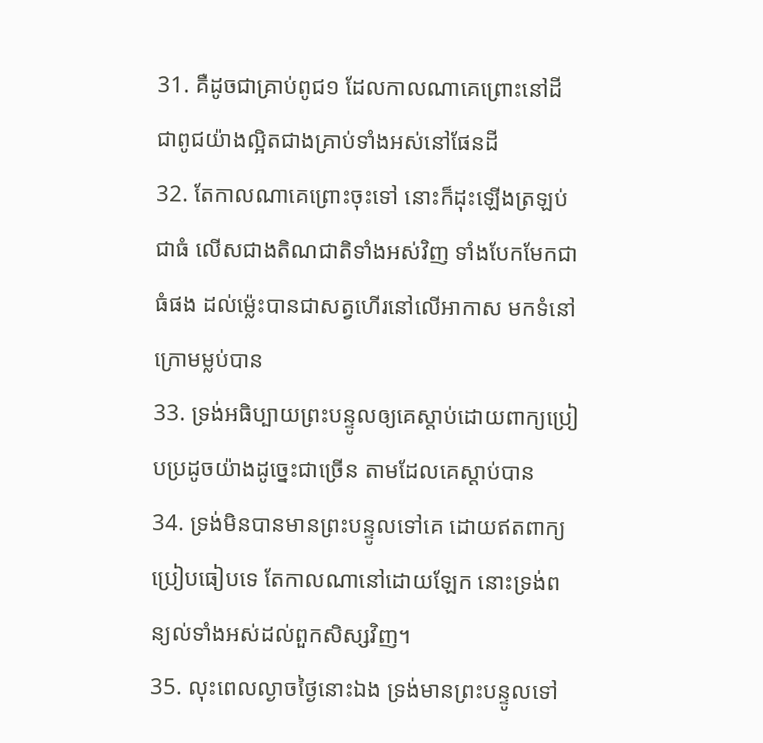31. គឺដូចជាគ្រាប់ពូជ១ ដែលកាលណាគេព្រោះនៅដី ជាពូជយ៉ាងល្អិតជាងគ្រាប់ទាំងអស់នៅផែនដី
32. តែកាលណាគេព្រោះចុះទៅ នោះក៏ដុះឡើងត្រឡប់ជាធំ លើសជាងតិណជាតិទាំងអស់វិញ ទាំងបែកមែកជាធំផង ដល់ម៉្លេះបានជាសត្វហើរនៅលើអាកាស មកទំនៅក្រោមម្លប់បាន
33. ទ្រង់អធិប្បាយព្រះបន្ទូលឲ្យគេស្តាប់ដោយពាក្យប្រៀបប្រដូចយ៉ាងដូច្នេះជាច្រើន តាមដែលគេស្តាប់បាន
34. ទ្រង់មិនបានមានព្រះបន្ទូលទៅគេ ដោយឥតពាក្យប្រៀបធៀបទេ តែកាលណានៅដោយឡែក នោះទ្រង់ពន្យល់ទាំងអស់ដល់ពួកសិស្សវិញ។
35. លុះពេលល្ងាចថ្ងៃនោះឯង ទ្រង់មានព្រះបន្ទូលទៅ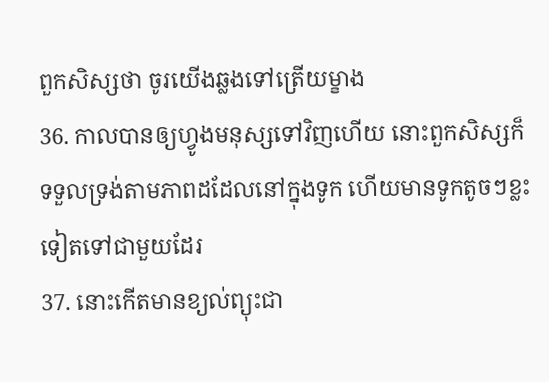ពួកសិស្សថា ចូរយើងឆ្លងទៅត្រើយម្ខាង
36. កាលបានឲ្យហ្វូងមនុស្សទៅវិញហើយ នោះពួកសិស្សក៏ទទួលទ្រង់តាមភាពដដែលនៅក្នុងទូក ហើយមានទូកតូចៗខ្លះទៀតទៅជាមួយដែរ
37. នោះកើតមានខ្យល់ព្យុះជា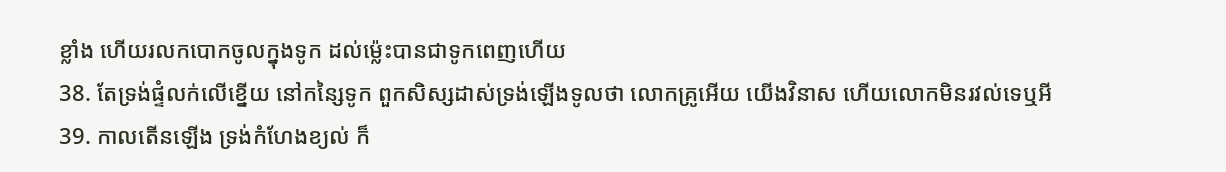ខ្លាំង ហើយរលកបោកចូលក្នុងទូក ដល់ម៉្លេះបានជាទូកពេញហើយ
38. តែទ្រង់ផ្ទំលក់លើខ្នើយ នៅកន្សៃទូក ពួកសិស្សដាស់ទ្រង់ឡើងទូលថា លោកគ្រូអើយ យើងវិនាស ហើយលោកមិនរវល់ទេឬអី
39. កាលតើនឡើង ទ្រង់កំហែងខ្យល់ ក៏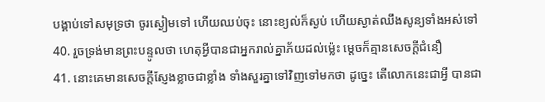បង្គាប់ទៅសមុទ្រថា ចូរស្ងៀមទៅ ហើយឈប់ចុះ នោះខ្យល់ក៏ស្ងប់ ហើយស្ងាត់ឈឹងសូន្យទាំងអស់ទៅ
40. រួចទ្រង់មានព្រះបន្ទូលថា ហេតុអ្វីបានជាអ្នករាល់គ្នាភ័យដល់ម៉្លេះ ម្តេចក៏គ្មានសេចក្តីជំនឿ
41. នោះគេមានសេចក្តីស្ញែងខ្លាចជាខ្លាំង ទាំងសួរគ្នាទៅវិញទៅមកថា ដូច្នេះ តើលោកនេះជាអ្វី បានជា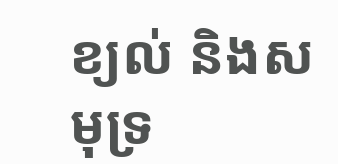ខ្យល់ និងសមុទ្រ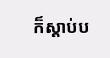ក៏ស្តាប់ប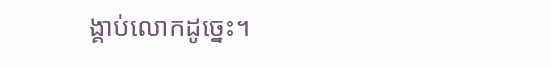ង្គាប់លោកដូច្នេះ។